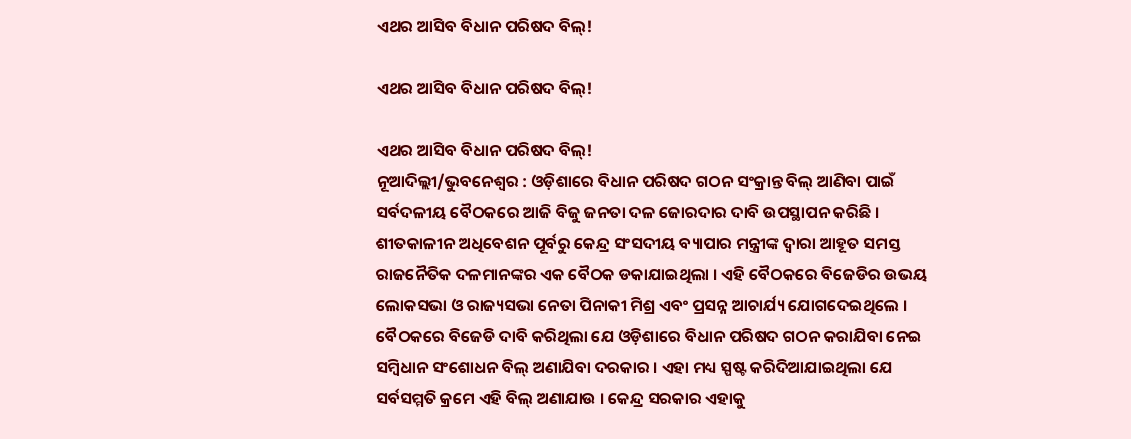ଏଥର ଆସିବ ବିଧାନ ପରିଷଦ ବିଲ୍!

ଏଥର ଆସିବ ବିଧାନ ପରିଷଦ ବିଲ୍!

ଏଥର ଆସିବ ବିଧାନ ପରିଷଦ ବିଲ୍!
ନୂଆଦିଲ୍ଲୀ/ଭୁବନେଶ୍ୱର : ଓଡ଼ିଶାରେ ବିଧାନ ପରିଷଦ ଗଠନ ସଂକ୍ରାନ୍ତ ବିଲ୍ ଆଣିବା ପାଇଁ ସର୍ବଦଳୀୟ ବୈଠକରେ ଆଜି ବିଜୁ ଜନତା ଦଳ ଜୋରଦାର ଦାବି ଉପସ୍ଥାପନ କରିଛି । ଶୀତକାଳୀନ ଅଧିବେଶନ ପୂର୍ବରୁ କେନ୍ଦ୍ର ସଂସଦୀୟ ବ୍ୟାପାର ମନ୍ତ୍ରୀଙ୍କ ଦ୍ୱାରା ଆହୂତ ସମସ୍ତ ରାଜନୈତିକ ଦଳମାନଙ୍କର ଏକ ବୈଠକ ଡକାଯାଇଥିଲା । ଏହି ବୈଠକରେ ବିଜେଡିର ଉଭୟ ଲୋକସଭା ଓ ରାଜ୍ୟସଭା ନେତା ପିନାକୀ ମିଶ୍ର ଏବଂ ପ୍ରସନ୍ନ ଆଚାର୍ଯ୍ୟ ଯୋଗଦେଇଥିଲେ । ବୈଠକରେ ବିଜେଡି ଦାବି କରିଥିଲା ଯେ ଓଡ଼ିଶାରେ ବିଧାନ ପରିଷଦ ଗଠନ କରାଯିବା ନେଇ ସମ୍ବିଧାନ ସଂଶୋଧନ ବିଲ୍ ଅଣାଯିବା ଦରକାର । ଏହା ମଧ୍ୟ ସ୍ପଷ୍ଟ କରିଦିଆଯାଇଥିଲା ଯେ ସର୍ବସମ୍ମତି କ୍ରମେ ଏହି ବିଲ୍ ଅଣାଯାଉ । କେନ୍ଦ୍ର ସରକାର ଏହାକୁ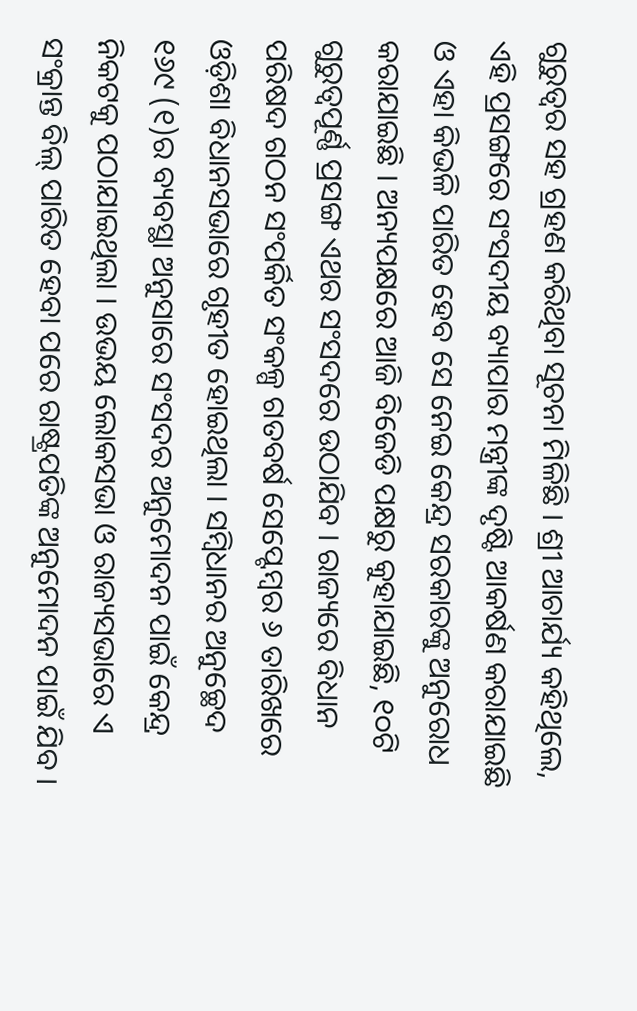ଗୁରୁତ୍ୱର ସହ ଗ୍ରହଣ କରିଥିବା ସୂଚନା ମିଳିଛି । ଶ୍ରୀ ଆଚାର୍ଯ୍ୟ କହିଥିଲେ, ଏହି ପ୍ରସଙ୍ଗରେ ସଂସଦୀୟ ବ୍ୟାପାର ମନ୍ତ୍ରୀଙ୍କ ଦୃଷ୍ଟି ଆକର୍ଷଣ କରାଯାଇଛି ଓ ଏହା କିଭଳି ପାରିତ ହେବ ସେ ନେଇ କେନ୍ଦ୍ର ସରକାରଙ୍କୁ ଅନୁରୋଧ କରାଯାଇଛି । ଅନ୍ୟପକ୍ଷରେ ଆଜି ବିଜେଡି ପକ୍ଷରୁ କୁହାଯାଇଛି, ୧୦ଟି ଗୁରୁତ୍ୱପୂର୍ଣ୍ଣ ପ୍ରସଙ୍ଗ ଏଥର ସଂସଦରେ ଉଠାଯିବ । ରାଜ୍ୟରେ ବିଧାନ ପରିଷଦ ଗଠନ ସଂପର୍କିତ ସଂକଳ୍ପ ଗତବର୍ଷ ସେପ୍ଟେମ୍ବର ୬ ତାରିଖରେ ଓଡ଼ିଶା ବିଧାନସଭାରେ ଗୃହୀତ ହୋଇଥିଲା । ସମ୍ବିଧାନର ଅନୁଚ୍ଛେଦ ୧୬୯ (୧)ର ବ୍ୟବସ୍ଥା ଅନୁସାରେ ସଂସଦର ଅନୁମୋଦନ ପାଇଁ କେନ୍ଦ୍ର ନିକଟକୁ ପଠାଯାଇଥିଲା । ଉଭୟ ଲୋକସଭା ଓ ରାଜ୍ୟସଭାରେ ଏ ସଂକ୍ରାନ୍ତ ବିଲ୍ ପାରିତ ହେବା ପରେ ରାଷ୍ଟ୍ରପତିଙ୍କ ଅନୁମୋଦନ ପାଇଁ ଯିବ ।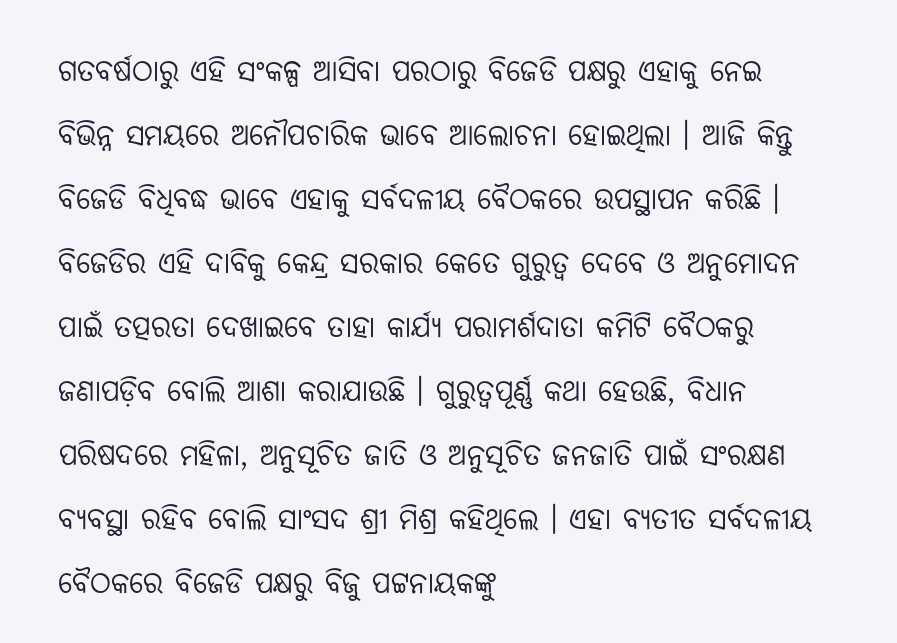ଗତବର୍ଷଠାରୁ ଏହି ସଂକଳ୍ପ ଆସିବା ପରଠାରୁ ବିଜେଡି ପକ୍ଷରୁ ଏହାକୁ ନେଇ ବିଭିନ୍ନ ସମୟରେ ଅନୌପଚାରିକ ଭାବେ ଆଲୋଚନା ହୋଇଥିଲା । ଆଜି କିନ୍ତୁ ବିଜେଡି ବିଧିବଦ୍ଧ ଭାବେ ଏହାକୁ ସର୍ବଦଳୀୟ ବୈଠକରେ ଉପସ୍ଥାପନ କରିଛି । ବିଜେଡିର ଏହି ଦାବିକୁ କେନ୍ଦ୍ର ସରକାର କେତେ ଗୁରୁତ୍ୱ ଦେବେ ଓ ଅନୁମୋଦନ ପାଇଁ ତତ୍ପରତା ଦେଖାଇବେ ତାହା କାର୍ଯ୍ୟ ପରାମର୍ଶଦାତା କମିଟି ବୈଠକରୁ ଜଣାପଡ଼ିବ ବୋଲି ଆଶା କରାଯାଉଛି । ଗୁରୁତ୍ୱପୂର୍ଣ୍ଣ କଥା ହେଉଛି, ବିଧାନ ପରିଷଦରେ ମହିଳା, ଅନୁସୂଚିତ ଜାତି ଓ ଅନୁସୂଚିତ ଜନଜାତି ପାଇଁ ସଂରକ୍ଷଣ ବ୍ୟବସ୍ଥା ରହିବ ବୋଲି ସାଂସଦ ଶ୍ରୀ ମିଶ୍ର କହିଥିଲେ । ଏହା ବ୍ୟତୀତ ସର୍ବଦଳୀୟ ବୈଠକରେ ବିଜେଡି ପକ୍ଷରୁ ବିଜୁ ପଟ୍ଟନାୟକଙ୍କୁ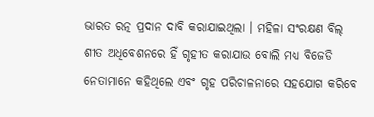ଭାରତ ରତ୍ନ ପ୍ରଦାନ ଦାବି କରାଯାଇଥିଲା । ମହିଳା ସଂରକ୍ଷଣ ବିଲ୍ ଶୀତ ଅଧିବେଶନରେ ହିଁ ଗୃହୀତ କରାଯାଉ ବୋଲି ମଧ୍ୟ ବିଜେଡି ନେତାମାନେ କହିଥିଲେ ଏବଂ ଗୃହ ପରିଚାଳନାରେ ସହଯୋଗ କରିବେ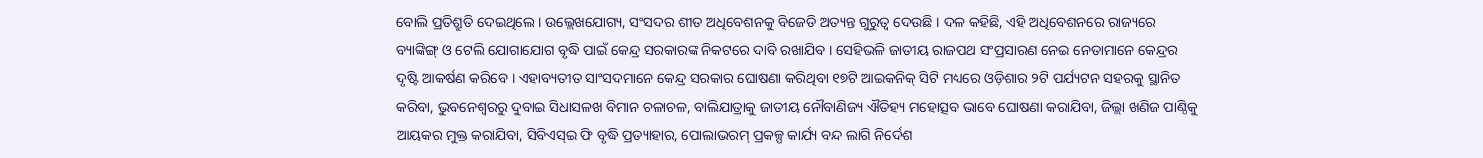ବୋଲି ପ୍ରତିଶ୍ରୁତି ଦେଇଥିଲେ । ଉଲ୍ଲେଖଯୋଗ୍ୟ, ସଂସଦର ଶୀତ ଅଧିବେଶନକୁ ବିଜେଡି ଅତ୍ୟନ୍ତ ଗୁରୁତ୍ୱ ଦେଉଛି । ଦଳ କହିଛି, ଏହି ଅଧିବେଶନରେ ରାଜ୍ୟରେ ବ୍ୟାଙ୍କିଙ୍ଗ୍ ଓ ଟେଲି ଯୋଗାଯୋଗ ବୃଦ୍ଧି ପାଇଁ କେନ୍ଦ୍ର ସରକାରଙ୍କ ନିକଟରେ ଦାବି ରଖାଯିବ । ସେହିଭଳି ଜାତୀୟ ରାଜପଥ ସଂପ୍ରସାରଣ ନେଇ ନେତାମାନେ କେନ୍ଦ୍ରର ଦୃଷ୍ଟି ଆକର୍ଷଣ କରିବେ । ଏହାବ୍ୟତୀତ ସାଂସଦମାନେ କେନ୍ଦ୍ର ସରକାର ଘୋଷଣା କରିଥିବା ୧୭ଟି ଆଇକନିକ୍ ସିଟି ମଧ୍ୟରେ ଓଡ଼ିଶାର ୨ଟି ପର୍ଯ୍ୟଟନ ସହରକୁ ସ୍ଥାନିତ କରିବା, ଭୁବନେଶ୍ୱରରୁ ଦୁବାଇ ସିଧାସଳଖ ବିମାନ ଚଳାଚଳ, ବାଲିଯାତ୍ରାକୁ ଜାତୀୟ ନୌବାଣିଜ୍ୟ ଐତିହ୍ୟ ମହୋତ୍ସବ ଭାବେ ଘୋଷଣା କରାଯିବା, ଜିଲ୍ଲା ଖଣିଜ ପାଣ୍ଠିକୁ ଆୟକର ମୁକ୍ତ କରାଯିବା, ସିବିଏସ୍ଇ ଫି ବୃଦ୍ଧି ପ୍ରତ୍ୟାହାର, ପୋଲାଭରମ୍ ପ୍ରକଳ୍ପ କାର୍ଯ୍ୟ ବନ୍ଦ ଲାଗି ନିର୍ଦେଶ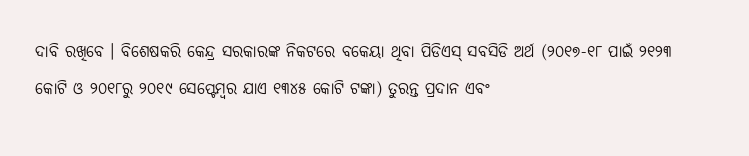ଦାବି ରଖିବେ । ବିଶେଷକରି କେନ୍ଦ୍ର ସରକାରଙ୍କ ନିକଟରେ ବକେୟା ଥିବା ପିଡିଏସ୍ ସବସିଡି ଅର୍ଥ (୨୦୧୭-୧୮ ପାଇଁ ୨୧୨୩ କୋଟି ଓ ୨୦୧୮ରୁ ୨୦୧୯ ସେପ୍ଟେମ୍ବର ଯାଏ ୧୩୪୫ କୋଟି ଟଙ୍କା) ତୁରନ୍ତ ପ୍ରଦାନ ଏବଂ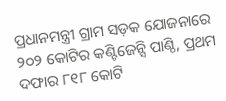ପ୍ରଧାନମନ୍ତ୍ରୀ ଗ୍ରାମ ସଡ଼କ ଯୋଜନାରେ ୨୦୨ କୋଟିର କଣ୍ଟିଜେନ୍ସି ପାଣ୍ଠି, ପ୍ରଥମ ଦଫାର ୮୧୮ କୋଟି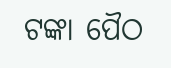ଟଙ୍କା ପୈଠ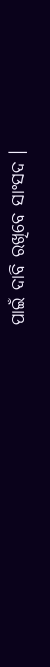ପାଇଁ ଦାବି ରଖିବେ ସାଂସଦ ।